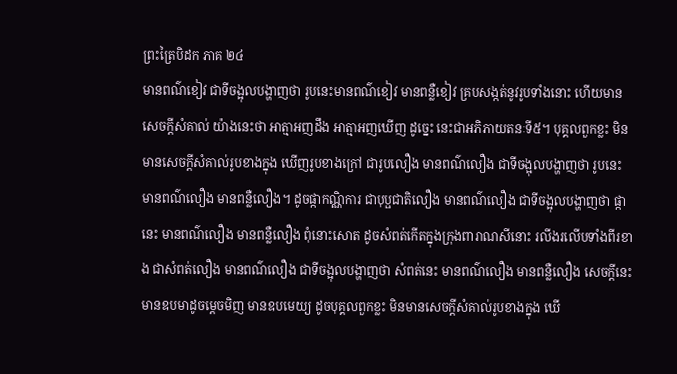ព្រះត្រៃបិដក ភាគ ២៤
មានពណ៌ខៀវ ជាទីចង្អុលបង្ហាញថា រូបនេះមានពណ៌ខៀវ មានពន្លឺខៀវ គ្របសង្កត់នូវរូបទាំងនោះ ហើយមានសេចក្តីសំគាល់ យ៉ាងនេះថា អាត្មាអញដឹង អាត្មាអញឃើញ ដូច្នេះ នេះជាអភិភាយតនៈទី៥។ បុគ្គលពួកខ្លះ មិនមានសេចក្តីសំគាល់រូបខាងក្នុង ឃើញរូបខាងក្រៅ ជារូបលឿង មានពណ៌លឿង ជាទីចង្អុលបង្ហាញថា រូបនេះ មានពណ៌លឿង មានពន្លឺលឿង។ ដូចផ្កាកណ្ណិការ ជាបុប្ផជាតិលឿង មានពណ៌លឿង ជាទីចង្អុលបង្ហាញថា ផ្កានេះ មានពណ៌លឿង មានពន្លឺលឿង ពុំនោះសោត ដូចសំពត់កើតក្នុងក្រុងពារាណសីនោះ រលីងរលើបទាំងពីរខាង ជាសំពត់លឿង មានពណ៌លឿង ជាទីចង្អុលបង្ហាញថា សំពត់នេះ មានពណ៌លឿង មានពន្លឺលឿង សេចក្តីនេះ មានឧបមាដូចម្តេចមិញ មានឧបមេយ្យ ដូចបុគ្គលពួកខ្លះ មិនមានសេចក្តីសំគាល់រូបខាងក្នុង ឃើ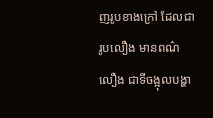ញរូបខាងក្រៅ ដែលជារូបលឿង មានពណ៌លឿង ជាទីចង្អុលបង្ហា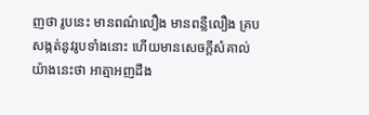ញថា រូបនេះ មានពណ៌លឿង មានពន្លឺលឿង គ្របសង្កត់នូវរូបទាំងនោះ ហើយមានសេចក្តីសំគាល់ យ៉ាងនេះថា អាត្មាអញដឹង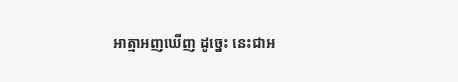អាត្មាអញឃើញ ដូច្នេះ នេះជាអ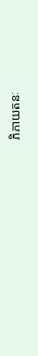ភិភាយតនៈ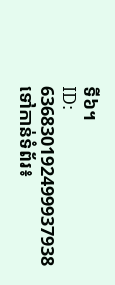ទី៦។
ID: 636830192499937938
ទៅកាន់ទំព័រ៖